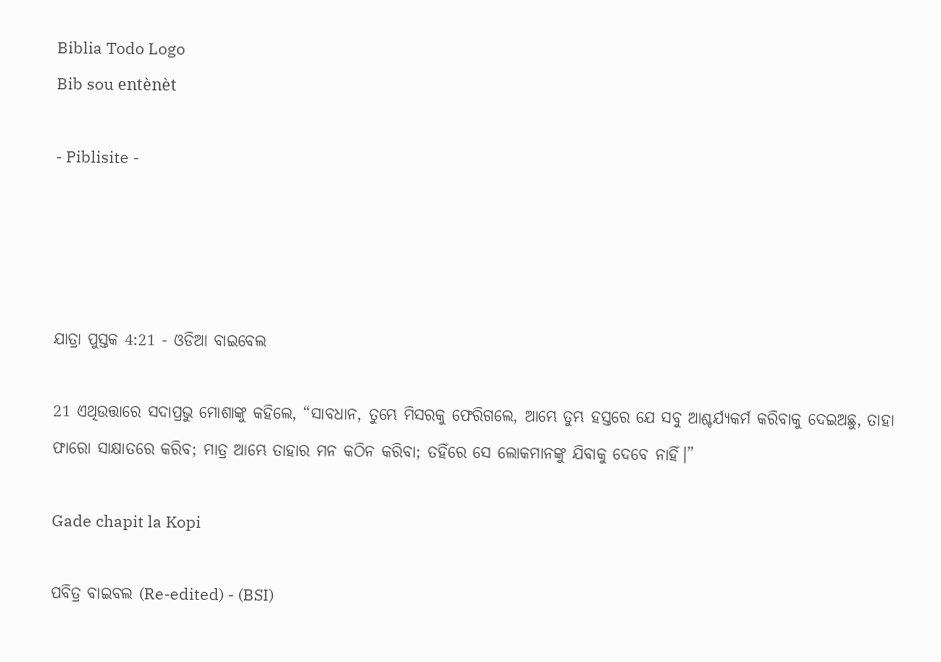Biblia Todo Logo
Bib sou entènèt

- Piblisite -




ଯାତ୍ରା ପୁସ୍ତକ 4:21 - ଓଡିଆ ବାଇବେଲ

21 ଏଥିଉତ୍ତାରେ ସଦାପ୍ରଭୁ ମୋଶାଙ୍କୁ କହିଲେ, “ସାବଧାନ, ତୁମ୍ଭେ ମିସରକୁ ଫେରିଗଲେ, ଆମ୍ଭେ ତୁମ୍ଭ ହସ୍ତରେ ଯେ ସବୁ ଆଶ୍ଚର୍ଯ୍ୟକର୍ମ କରିବାକୁ ଦେଇଅଛୁ, ତାହା ଫାରୋ ସାକ୍ଷାତରେ କରିବ; ମାତ୍ର ଆମ୍ଭେ ତାହାର ମନ କଠିନ କରିବା; ତହିଁରେ ସେ ଲୋକମାନଙ୍କୁ ଯିବାକୁ ଦେବେ ନାହିଁ।”

Gade chapit la Kopi

ପବିତ୍ର ବାଇବଲ (Re-edited) - (BSI)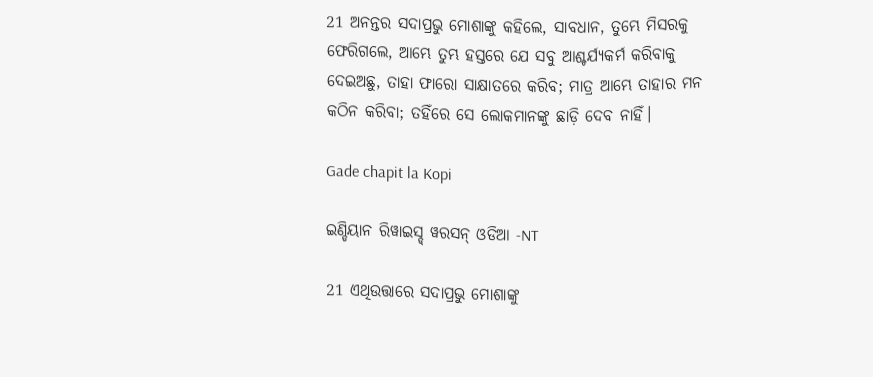21 ଅନନ୍ତର ସଦାପ୍ରଭୁ ମୋଶାଙ୍କୁ କହିଲେ, ସାବଧାନ, ତୁମ୍ଭେ ମିସରକୁ ଫେରିଗଲେ, ଆମ୍ଭେ ତୁମ୍ଭ ହସ୍ତରେ ଯେ ସବୁ ଆଶ୍ଚର୍ଯ୍ୟକର୍ମ କରିବାକୁ ଦେଇଅଛୁ, ତାହା ଫାରୋ ସାକ୍ଷାତରେ କରିବ; ମାତ୍ର ଆମ୍ଭେ ତାହାର ମନ କଠିନ କରିବା; ତହିଁରେ ସେ ଲୋକମାନଙ୍କୁ ଛାଡ଼ି ଦେବ ନାହିଁ।

Gade chapit la Kopi

ଇଣ୍ଡିୟାନ ରିୱାଇସ୍ଡ୍ ୱରସନ୍ ଓଡିଆ -NT

21 ଏଥିଉତ୍ତାରେ ସଦାପ୍ରଭୁ ମୋଶାଙ୍କୁ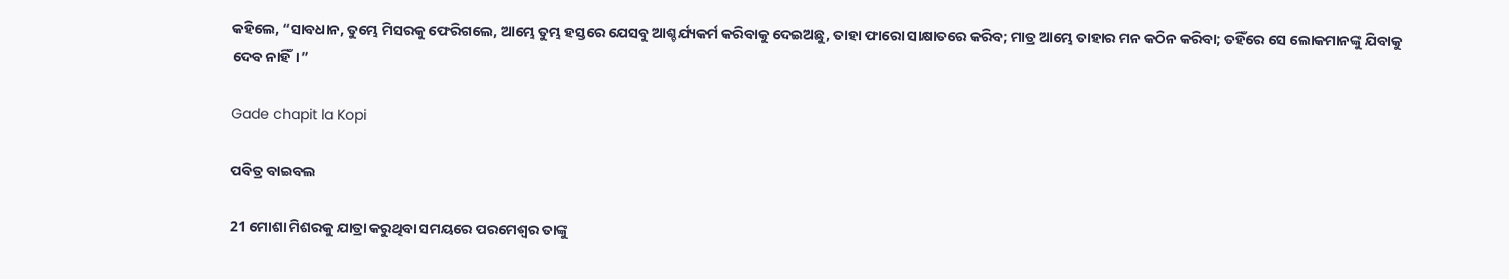କହିଲେ, “ସାବଧାନ, ତୁମ୍ଭେ ମିସରକୁ ଫେରିଗଲେ, ଆମ୍ଭେ ତୁମ୍ଭ ହସ୍ତରେ ଯେସବୁ ଆଶ୍ଚର୍ଯ୍ୟକର୍ମ କରିବାକୁ ଦେଇଅଛୁ, ତାହା ଫାରୋ ସାକ୍ଷାତରେ କରିବ; ମାତ୍ର ଆମ୍ଭେ ତାହାର ମନ କଠିନ କରିବା; ତହିଁରେ ସେ ଲୋକମାନଙ୍କୁ ଯିବାକୁ ଦେବ ନାହିଁ।”

Gade chapit la Kopi

ପବିତ୍ର ବାଇବଲ

21 ମୋଶା ମିଶରକୁ ଯାତ୍ରା କରୁଥିବା ସମୟରେ ପରମେଶ୍ୱର ତାଙ୍କୁ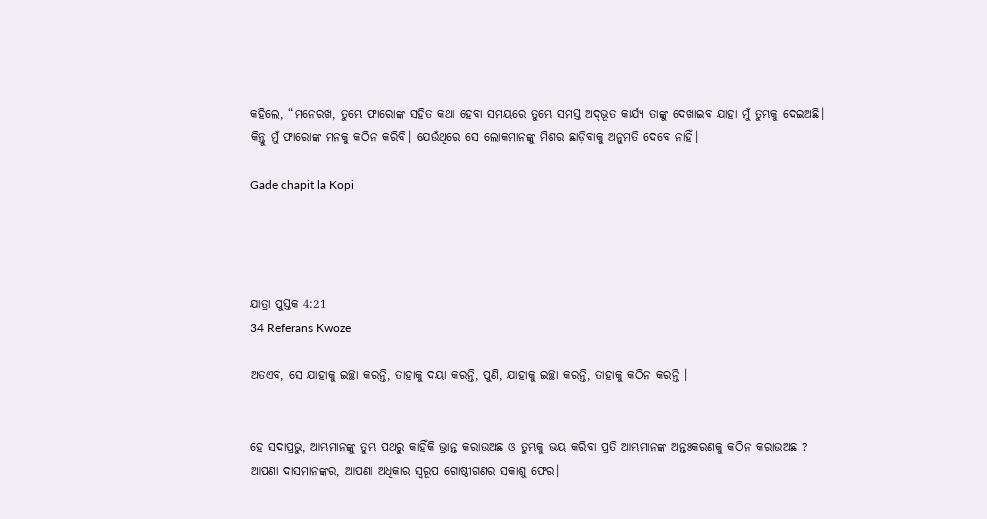କହିଲେ, “ମନେରଖ, ତୁମ୍ଭେ ଫାରୋଙ୍କ ସହିତ କଥା ହେବା ସମୟରେ ତୁମ୍ଭେ ସମସ୍ତ ଅ‌ଦ୍‌ଭୂତ କାର୍ଯ୍ୟ ତାଙ୍କୁ ଦେଖାଇବ ଯାହା ମୁଁ ତୁମ୍ଭକୁ ଦେଇଅଛି। କିନ୍ତୁ ମୁଁ ଫାରୋଙ୍କ ମନକୁ କଠିନ କରିବି। ଯେଉଁଥିରେ ସେ ଲୋକମାନଙ୍କୁ ମିଶର ଛାଡ଼ିବାକୁ ଅନୁମତି ଦେବେ ନାହିଁ।

Gade chapit la Kopi




ଯାତ୍ରା ପୁସ୍ତକ 4:21
34 Referans Kwoze

ଅତଏବ, ସେ ଯାହାକୁ ଇଚ୍ଛା କରନ୍ତି, ତାହାକୁ ଦୟା କରନ୍ତି, ପୁଣି, ଯାହାକୁ ଇଚ୍ଛା କରନ୍ତି, ତାହାକୁ କଠିନ କରନ୍ତି ।


ହେ ସଦାପ୍ରଭୁ, ଆମ୍ଭମାନଙ୍କୁ ତୁମ୍ଭ ପଥରୁ କାହିଁକି ଭ୍ରାନ୍ତ କରାଉଅଛ ଓ ତୁମ୍ଭକୁ ଭୟ କରିବା ପ୍ରତି ଆମ୍ଭମାନଙ୍କ ଅନ୍ତଃକରଣକୁ କଠିନ କରାଉଅଛ ? ଆପଣା ଦାସମାନଙ୍କର, ଆପଣା ଅଧିକାର ସ୍ୱରୂପ ଗୋଷ୍ଠୀଗଣର ସକାଶୁ ଫେର।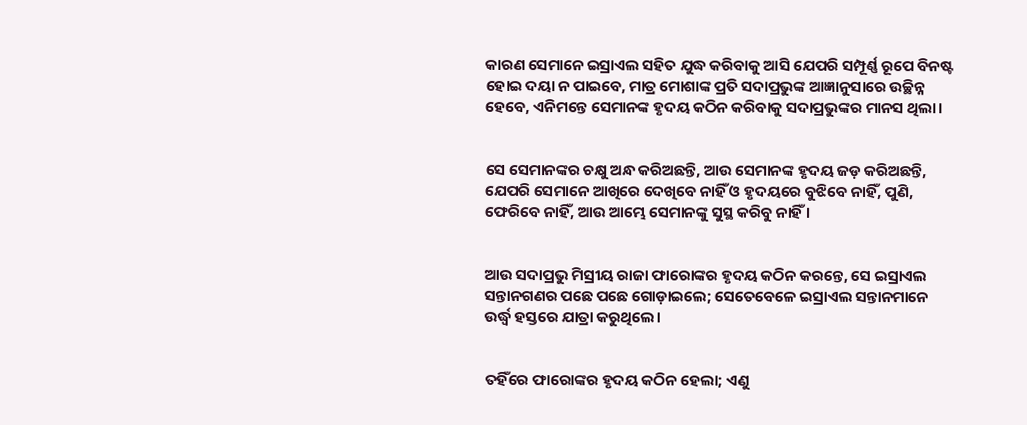କାରଣ ସେମାନେ ଇସ୍ରାଏଲ ସହିତ ଯୁଦ୍ଧ କରିବାକୁ ଆସି ଯେପରି ସମ୍ପୂର୍ଣ୍ଣ ରୂପେ ବିନଷ୍ଟ ହୋଇ ଦୟା ନ ପାଇବେ, ମାତ୍ର ମୋଶାଙ୍କ ପ୍ରତି ସଦାପ୍ରଭୁଙ୍କ ଆଜ୍ଞାନୁସାରେ ଉଚ୍ଛିନ୍ନ ହେବେ, ଏନିମନ୍ତେ ସେମାନଙ୍କ ହୃଦୟ କଠିନ କରିବାକୁ ସଦାପ୍ରଭୁଙ୍କର ମାନସ ଥିଲା।


ସେ ସେମାନଙ୍କର ଚକ୍ଷୁ ଅନ୍ଧ କରିଅଛନ୍ତି, ଆଉ ସେମାନଙ୍କ ହୃଦୟ ଜଡ଼ କରିଅଛନ୍ତି, ଯେପରି ସେମାନେ ଆଖିରେ ଦେଖିବେ ନାହିଁ ଓ ହୃଦୟରେ ବୁଝିବେ ନାହିଁ, ପୁଣି, ଫେରିବେ ନାହିଁ, ଆଉ ଆମ୍ଭେ ସେମାନଙ୍କୁ ସୁସ୍ଥ କରିବୁ ନାହିଁ ।


ଆଉ ସଦାପ୍ରଭୁ ମିସ୍ରୀୟ ରାଜା ଫାରୋଙ୍କର ହୃଦୟ କଠିନ କରନ୍ତେ, ସେ ଇସ୍ରାଏଲ ସନ୍ତାନଗଣର ପଛେ ପଛେ ଗୋଡ଼ାଇଲେ; ସେତେବେଳେ ଇସ୍ରାଏଲ ସନ୍ତାନମାନେ ଉର୍ଦ୍ଧ୍ୱ ହସ୍ତରେ ଯାତ୍ରା କରୁଥିଲେ।


ତହିଁରେ ଫାରୋଙ୍କର ହୃଦୟ କଠିନ ହେଲା; ଏଣୁ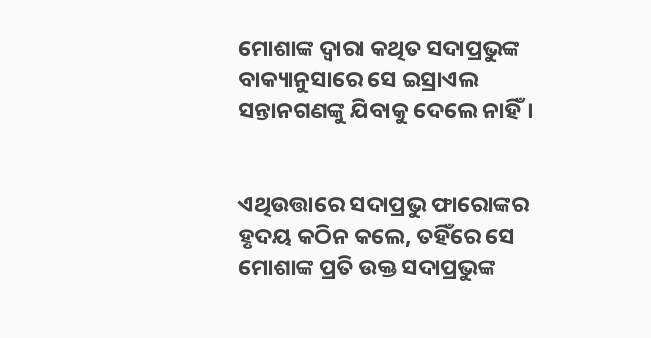ମୋଶାଙ୍କ ଦ୍ୱାରା କଥିତ ସଦାପ୍ରଭୁଙ୍କ ବାକ୍ୟାନୁସାରେ ସେ ଇସ୍ରାଏଲ ସନ୍ତାନଗଣଙ୍କୁ ଯିବାକୁ ଦେଲେ ନାହିଁ।


ଏଥିଉତ୍ତାରେ ସଦାପ୍ରଭୁ ଫାରୋଙ୍କର ହୃଦୟ କଠିନ କଲେ, ତହିଁରେ ସେ ମୋଶାଙ୍କ ପ୍ରତି ଉକ୍ତ ସଦାପ୍ରଭୁଙ୍କ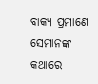ବାକ୍ୟ ପ୍ରମାଣେ ସେମାନଙ୍କ କଥାରେ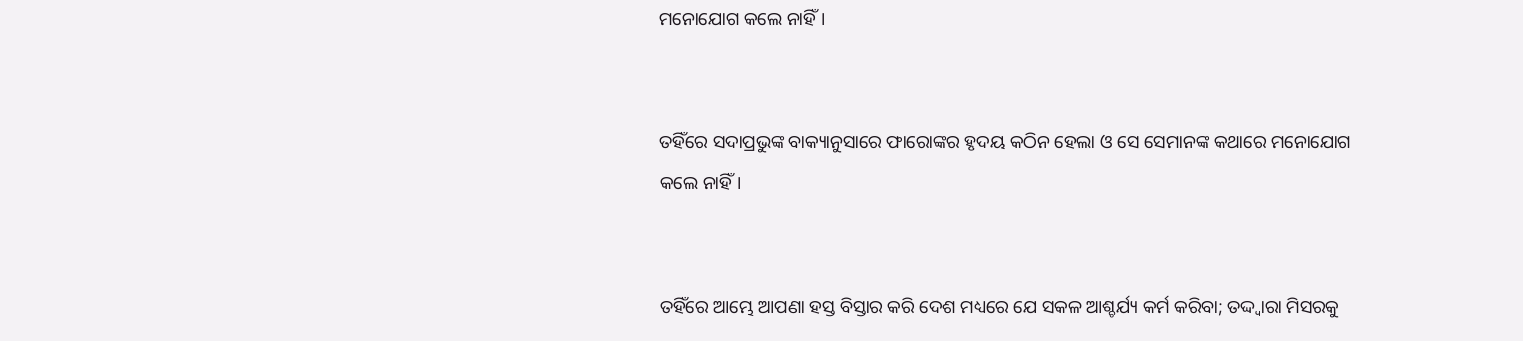ମନୋଯୋଗ କଲେ ନାହିଁ।


ତହିଁରେ ସଦାପ୍ରଭୁଙ୍କ ବାକ୍ୟାନୁସାରେ ଫାରୋଙ୍କର ହୃଦୟ କଠିନ ହେଲା ଓ ସେ ସେମାନଙ୍କ କଥାରେ ମନୋଯୋଗ କଲେ ନାହିଁ।


ତହିଁରେ ଆମ୍ଭେ ଆପଣା ହସ୍ତ ବିସ୍ତାର କରି ଦେଶ ମଧ୍ୟରେ ଯେ ସକଳ ଆଶ୍ଚର୍ଯ୍ୟ କର୍ମ କରିବା; ତଦ୍ଦ୍ୱାରା ମିସରକୁ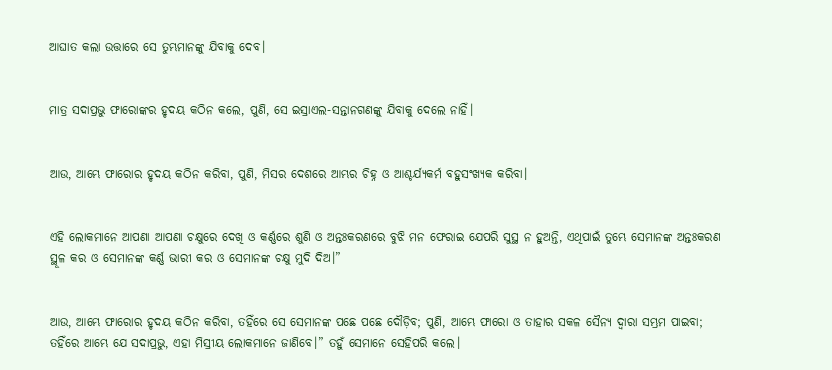ଆଘାତ କଲା ଉତ୍ତାରେ ସେ ତୁମ୍ଭମାନଙ୍କୁ ଯିବାକୁ ଦେବ।


ମାତ୍ର ସଦାପ୍ରଭୁ ଫାରୋଙ୍କର ହୃଦୟ କଠିନ କଲେ, ପୁଣି, ସେ ଇସ୍ରାଏଲ-ସନ୍ତାନଗଣଙ୍କୁ ଯିବାକୁ ଦେଲେ ନାହିଁ।


ଆଉ, ଆମ୍ଭେ ଫାରୋର ହୃଦୟ କଠିନ କରିବା, ପୁଣି, ମିସର ଦେଶରେ ଆମ୍ଭର ଚିହ୍ନ ଓ ଆଶ୍ଚର୍ଯ୍ୟକର୍ମ ବହୁସଂଖ୍ୟକ କରିବା।


ଏହି ଲୋକମାନେ ଆପଣା ଆପଣା ଚକ୍ଷୁରେ ଦେଖି ଓ କର୍ଣ୍ଣରେ ଶୁଣି ଓ ଅନ୍ତଃକରଣରେ ବୁଝି ମନ ଫେରାଇ ଯେପରି ସୁସ୍ଥ ନ ହୁଅନ୍ତି, ଏଥିପାଇଁ ତୁମ୍ଭେ ସେମାନଙ୍କ ଅନ୍ତଃକରଣ ସ୍ଥୂଳ କର ଓ ସେମାନଙ୍କ କର୍ଣ୍ଣ ଭାରୀ କର ଓ ସେମାନଙ୍କ ଚକ୍ଷୁ ମୁଦି ଦିଅ।”


ଆଉ, ଆମ୍ଭେ ଫାରୋର ହୃଦୟ କଠିନ କରିବା, ତହିଁରେ ସେ ସେମାନଙ୍କ ପଛେ ପଛେ ଦୌଡ଼ିବ; ପୁଣି, ଆମ୍ଭେ ଫାରୋ ଓ ତାହାର ସକଳ ସୈନ୍ୟ ଦ୍ୱାରା ସମ୍ଭ୍ରମ ପାଇବା; ତହିଁରେ ଆମ୍ଭେ ଯେ ସଦାପ୍ରଭୁ, ଏହା ମିସ୍ରୀୟ ଲୋକମାନେ ଜାଣିବେ।” ତହୁଁ ସେମାନେ ସେହିପରି କଲେ।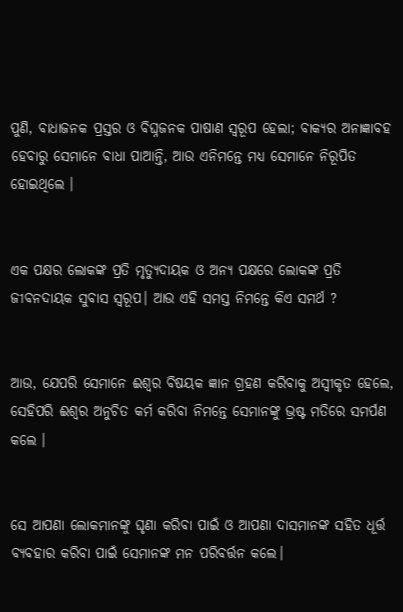ପୁଣି, ବାଧାଜନକ ପ୍ରସ୍ତର ଓ ବିଘ୍ନଜନକ ପାଷାଣ ସ୍ୱରୂପ ହେଲା; ବାକ୍ୟର ଅନାଜ୍ଞାବହ ହେବାରୁ ସେମାନେ ବାଧା ପାଆନ୍ତି, ଆଉ ଏନିମନ୍ତେ ମଧ୍ୟ ସେମାନେ ନିରୂପିତ ହୋଇଥିଲେ ।


ଏକ ପକ୍ଷର ଲୋକଙ୍କ ପ୍ରତି ମୃତ୍ୟୁଦାୟକ ଓ ଅନ୍ୟ ପକ୍ଷରେ ଲୋକଙ୍କ ପ୍ରତି ଜୀବନଦାୟକ ସୁବାସ ସ୍ୱରୂପ। ଆଉ ଏହି ସମସ୍ତ ନିମନ୍ତେ କିଏ ସମର୍ଥ ?


ଆଉ, ଯେପରି ସେମାନେ ଈଶ୍ୱର ବିଷୟକ ଜ୍ଞାନ ଗ୍ରହଣ କରିବାକୁ ଅସ୍ୱୀକୃତ ହେଲେ, ସେହିପରି ଈଶ୍ୱର ଅନୁଚିତ କର୍ମ କରିବା ନିମନ୍ତେ ସେମାନଙ୍କୁ ଭ୍ରଷ୍ଟ ମତିରେ ସମର୍ପଣ କଲେ ।


ସେ ଆପଣା ଲୋକମାନଙ୍କୁ ଘୃଣା କରିବା ପାଇଁ ଓ ଆପଣା ଦାସମାନଙ୍କ ସହିତ ଧୂର୍ତ୍ତ ବ୍ୟବହାର କରିବା ପାଇଁ ସେମାନଙ୍କ ମନ ପରିବର୍ତ୍ତନ କଲେ।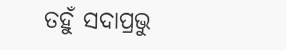ତହୁଁ ସଦାପ୍ରଭୁ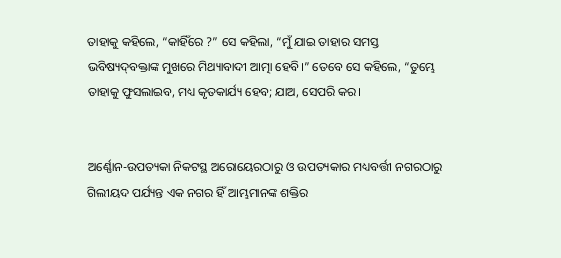ତାହାକୁ କହିଲେ, “କାହିଁରେ ?” ସେ କହିଲା, “ମୁଁ ଯାଇ ତାହାର ସମସ୍ତ ଭବିଷ୍ୟଦ୍‍ବକ୍ତାଙ୍କ ମୁଖରେ ମିଥ୍ୟାବାଦୀ ଆତ୍ମା ହେବି।” ତେବେ ସେ କହିଲେ, “ତୁମ୍ଭେ ତାହାକୁ ଫୁସଲାଇବ, ମଧ୍ୟ କୃତକାର୍ଯ୍ୟ ହେବ; ଯାଅ, ସେପରି କର।


ଅର୍ଣ୍ଣୋନ-ଉପତ୍ୟକା ନିକଟସ୍ଥ ଅରୋୟେରଠାରୁ ଓ ଉପତ୍ୟକାର ମଧ୍ୟବର୍ତ୍ତୀ ନଗରଠାରୁ ଗିଲୀୟଦ ପର୍ଯ୍ୟନ୍ତ ଏକ ନଗର ହିଁ ଆମ୍ଭମାନଙ୍କ ଶକ୍ତିର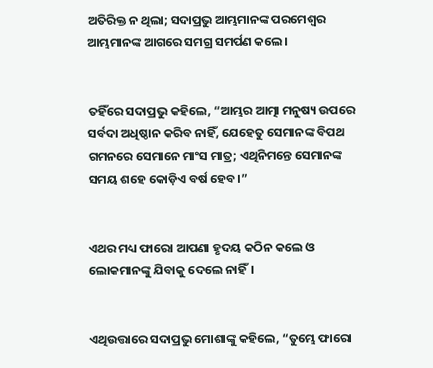ଅତିରିକ୍ତ ନ ଥିଲା; ସଦାପ୍ରଭୁ ଆମ୍ଭମାନଙ୍କ ପରମେଶ୍ୱର ଆମ୍ଭମାନଙ୍କ ଆଗରେ ସମଗ୍ର ସମର୍ପଣ କଲେ।


ତହିଁରେ ସଦାପ୍ରଭୁ କହିଲେ, “ଆମ୍ଭର ଆତ୍ମା ମନୁଷ୍ୟ ଉପରେ ସର୍ବଦା ଅଧିଷ୍ଠାନ କରିବ ନାହିଁ, ଯେହେତୁ ସେମାନଙ୍କ ବିପଥ ଗମନରେ ସେମାନେ ମାଂସ ମାତ୍ର; ଏଥିନିମନ୍ତେ ସେମାନଙ୍କ ସମୟ ଶହେ କୋଡ଼ିଏ ବର୍ଷ ହେବ।”


ଏଥର ମଧ୍ୟ ଫାରୋ ଆପଣା ହୃଦୟ କଠିନ କଲେ ଓ ଲୋକମାନଙ୍କୁ ଯିବାକୁ ଦେଲେ ନାହିଁ।


ଏଥିଉତ୍ତାରେ ସଦାପ୍ରଭୁ ମୋଶାଙ୍କୁ କହିଲେ, “ତୁମ୍ଭେ ଫାରୋ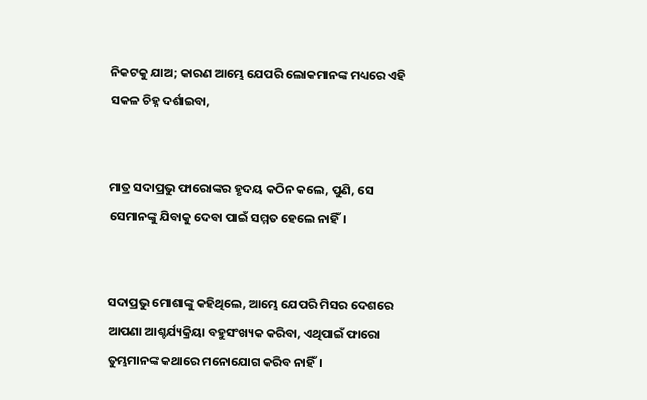ନିକଟକୁ ଯାଅ; କାରଣ ଆମ୍ଭେ ଯେପରି ଲୋକମାନଙ୍କ ମଧ୍ୟରେ ଏହି ସକଳ ଚିହ୍ନ ଦର୍ଶାଇବା,


ମାତ୍ର ସଦାପ୍ରଭୁ ଫାରୋଙ୍କର ହୃଦୟ କଠିନ କଲେ, ପୁଣି, ସେ ସେମାନଙ୍କୁ ଯିବାକୁ ଦେବା ପାଇଁ ସମ୍ମତ ହେଲେ ନାହିଁ।


ସଦାପ୍ରଭୁ ମୋଶାଙ୍କୁ କହିଥିଲେ, ଆମ୍ଭେ ଯେପରି ମିସର ଦେଶରେ ଆପଣା ଆଶ୍ଚର୍ଯ୍ୟକ୍ରିୟା ବହୁସଂଖ୍ୟକ କରିବା, ଏଥିପାଇଁ ଫାରୋ ତୁମ୍ଭମାନଙ୍କ କଥାରେ ମନୋଯୋଗ କରିବ ନାହିଁ।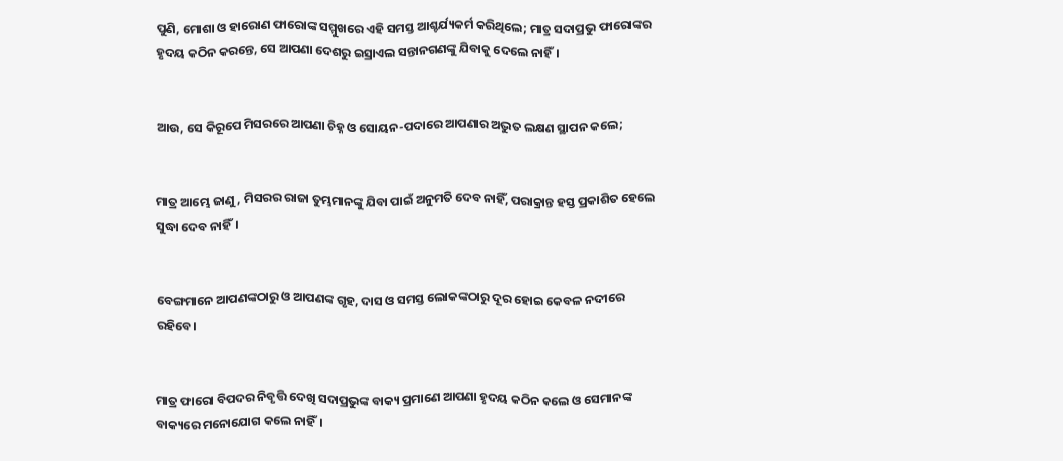ପୁଣି, ମୋଶା ଓ ହାରୋଣ ଫାରୋଙ୍କ ସମ୍ମୁଖରେ ଏହି ସମସ୍ତ ଆଶ୍ଚର୍ଯ୍ୟକର୍ମ କରିଥିଲେ; ମାତ୍ର ସଦାପ୍ରଭୁ ଫାରୋଙ୍କର ହୃଦୟ କଠିନ କରନ୍ତେ, ସେ ଆପଣା ଦେଶରୁ ଇସ୍ରାଏଲ ସନ୍ତାନଗଣଙ୍କୁ ଯିବାକୁ ଦେଲେ ନାହିଁ।


ଆଉ, ସେ କିରୂପେ ମିସରରେ ଆପଣା ଚିହ୍ନ ଓ ସୋୟନ-ପଦାରେ ଆପଣାର ଅଦ୍ଭୁତ ଲକ୍ଷଣ ସ୍ଥାପନ କଲେ;


ମାତ୍ର ଆମ୍ଭେ ଜାଣୁ, ମିସରର ରାଜା ତୁମ୍ଭମାନଙ୍କୁ ଯିବା ପାଇଁ ଅନୁମତି ଦେବ ନାହିଁ, ପରାକ୍ରାନ୍ତ ହସ୍ତ ପ୍ରକାଶିତ ହେଲେ ସୁଦ୍ଧା ଦେବ ନାହିଁ।


ବେଙ୍ଗମାନେ ଆପଣଙ୍କଠାରୁ ଓ ଆପଣଙ୍କ ଗୃହ, ଦାସ ଓ ସମସ୍ତ ଲୋକଙ୍କଠାରୁ ଦୂର ହୋଇ କେବଳ ନଦୀରେ ରହିବେ।


ମାତ୍ର ଫାରୋ ବିପଦର ନିବୃତ୍ତି ଦେଖି ସଦାପ୍ରଭୁଙ୍କ ବାକ୍ୟ ପ୍ରମାଣେ ଆପଣା ହୃଦୟ କଠିନ କଲେ ଓ ସେମାନଙ୍କ ବାକ୍ୟରେ ମନୋଯୋଗ କଲେ ନାହିଁ।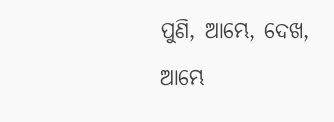ପୁଣି, ଆମ୍ଭେ, ଦେଖ, ଆମ୍ଭେ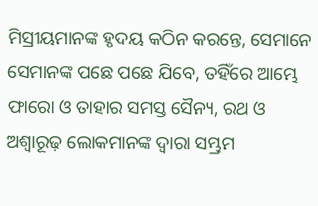ମିସ୍ରୀୟମାନଙ୍କ ହୃଦୟ କଠିନ କରନ୍ତେ, ସେମାନେ ସେମାନଙ୍କ ପଛେ ପଛେ ଯିବେ, ତହିଁରେ ଆମ୍ଭେ ଫାରୋ ଓ ତାହାର ସମସ୍ତ ସୈନ୍ୟ, ରଥ ଓ ଅଶ୍ୱାରୂଢ଼ ଲୋକମାନଙ୍କ ଦ୍ୱାରା ସମ୍ଭ୍ରମ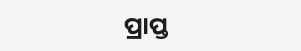ପ୍ରାପ୍ତ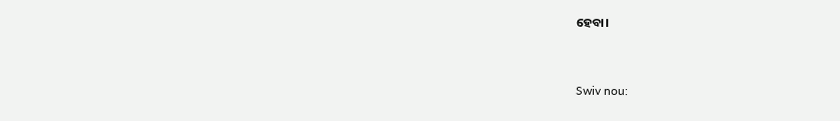ହେବା।


Swiv nou: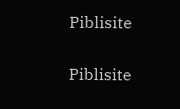Piblisite


Piblisite